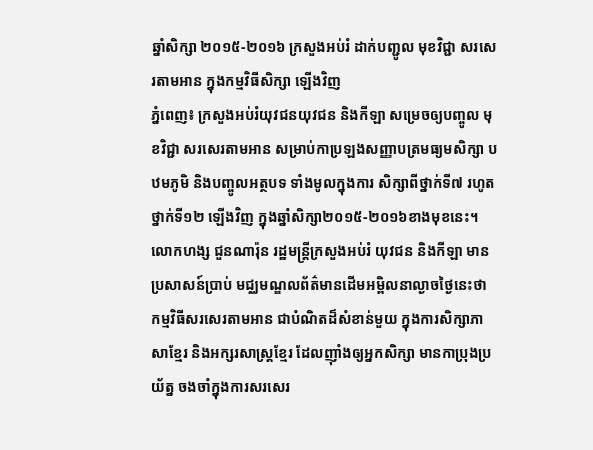ឆ្នាំសិក្សា ២០១៥-២០១៦ ក្រសួងអប់រំ ដាក់បញ្ជូល មុខវិជ្ជា សរសេរតាមអាន ក្នុងកម្មវិធីសិក្សា ឡើងវិញ
ភ្នំពេញ៖ ក្រសួងអប់រំយុវជនយុវជន និងកីឡា សម្រេចឲ្យបញ្ចូល មុខវិជ្ជា សរសេរតាមអាន សម្រាប់កាប្រឡងសញ្ញាបត្រមធ្យមសិក្សា បឋមភូមិ និងបញ្ចូលអត្ថបទ ទាំងមូលក្នុងការ សិក្សាពីថ្នាក់ទី៧ រហូតថ្នាក់ទី១២ ឡើងវិញ ក្នុងឆ្នាំសិក្សា២០១៥-២០១៦ខាងមុខនេះ។
លោកហង្ស ជួនណារ៉ុន រដ្ឋមន្រ្តីក្រសួងអប់រំ យុវជន និងកីឡា មានប្រសាសន៍ប្រាប់ មជ្ឈមណ្ឌលព័ត៌មានដើមអម្ពិលនាល្ងាចថ្ងៃនេះថា កម្មវិធីសរសេរតាមអាន ជាបំណិតដ៏សំខាន់មួយ ក្នុងការសិក្សាភាសាខ្មែរ និងអក្សរសាស្ត្រខ្មែរ ដែលញ៉ាំងឲ្យអ្នកសិក្សា មានកាប្រុងប្រយ័ត្ន ចងចាំក្នុងការសរសេរ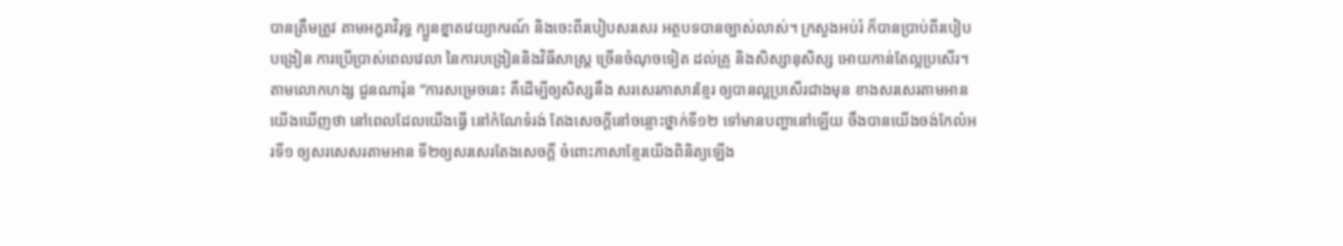បានត្រឹមត្រូវ តាមអក្ខរាវិរុទ្ធ ក្បួនខ្នាតវេយ្យាករណ៍ និងចេះពីរបៀបសរសេរ អត្ថបទបានច្បាស់លាស់។ ក្រសួងអប់រំ ក៏បានប្រាប់ពីរបៀបបង្រៀន ការប្រើប្រាស់ពេលវេលា នៃការបង្រៀននិងវិធីសាស្ត្រ ច្រើនចំណុចទៀត ដល់គ្រូ និងសិស្សានុសិស្ស អោយកាន់តែល្អប្រសើរ។
តាមលោកហង្ស ជួនណារ៉ុន “ការសម្រេចនេះ គឺដើម្បីឲ្យសិស្សនឹង សរសេរភាសារខ្មែរ ឲ្យបានល្អប្រសើរជាងមុន ខាងសរសេរតាមអាន យើងឃើញថា នៅពេលដែលយើងធ្វើ នៅកំណែទំរង់ តែងសេចក្ដីនៅចន្លោះថ្នាក់ទី១២ ទៅមានបញ្ហានៅឡើយ ចឹងបានយើងចង់កែលំអរទី១ ឲ្យសរសេសរតាមអាន ទី២ឲ្យសរសេរតែងសេចក្ដី ចំពោះភាសាខ្មែរយើងពិនិត្យឡើង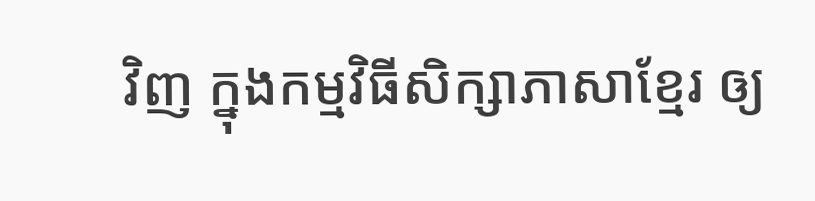វិញ ក្នុងកម្មវិធីសិក្សាភាសាខ្មែរ ឲ្យ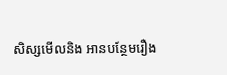សិស្សមើលនិង អានបន្ថែមរឿង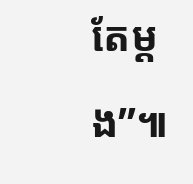តែម្ដង”៕